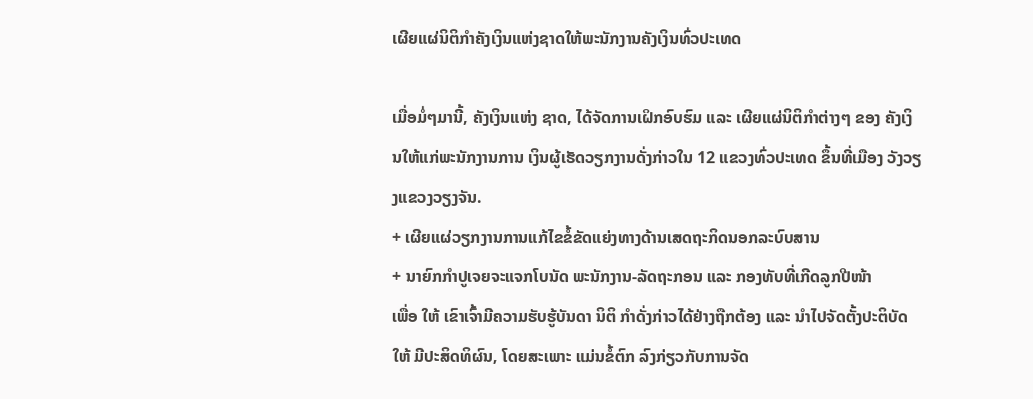ເຜີຍແຜ່ນິຕິກຳຄັງເງິນແຫ່ງຊາດໃຫ້ພະນັກງານຄັງເງິນທົ່ວປະເທດ

ເມື່ອມໍ່ໆມານີ້, ຄັງເງິນແຫ່ງ ຊາດ, ໄດ້ຈັດການເຝິກອົບຮົມ ແລະ ເຜີຍແຜ່ນິຕິກຳຕ່າງໆ ຂອງ ຄັງເງິນໃຫ້ແກ່ພະນັກງານການ ເງິນຜູ້ເຮັດວຽກງານດັ່ງກ່າວໃນ 12 ແຂວງທົ່ວປະເທດ ຂຶ້ນທີ່ເມືອງ ວັງວຽງແຂວງວຽງຈັນ.
+ ເຜີຍແຜ່ວຽກງານການແກ້ໄຂຂໍ້ຂັດແຍ່ງທາງດ້ານເສດຖະກິດນອກລະບົບສານ
+ ນາຍົກກຳປູເຈຍຈະແຈກໂບນັດ ພະນັກງານ-ລັດຖະກອນ ແລະ ກອງທັບທີ່ເກີດລູກປີໜ້າ
ເພື່ອ ໃຫ້ ເຂົາເຈົ້າມີຄວາມຮັບຮູ້ບັນດາ ນິຕິ ກຳດັ່ງກ່າວໄດ້ຢ່າງຖືກຕ້ອງ ແລະ ນຳໄປຈັດຕັ້ງປະຕິບັດໃຫ້ ມີປະສິດທິຜົນ, ໂດຍສະເພາະ ແມ່ນຂໍ້ຕົກ ລົງກ່ຽວກັບການຈັດ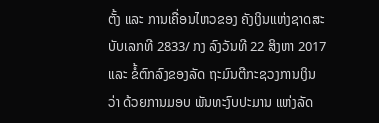ຕັ້ງ ແລະ ການເຄື່ອນໄຫວຂອງ ຄັງເງິນແຫ່ງຊາດສະບັບເລກທີ 2833/ ກງ ລົງວັນທີ 22 ສິງຫາ 2017 ແລະ ຂໍ້ຕົກລົງຂອງລັດ ຖະມົນຕີກະຊວງການເງິນວ່າ ດ້ວຍການມອບ ພັນທະງົບປະມານ ແຫ່ງລັດ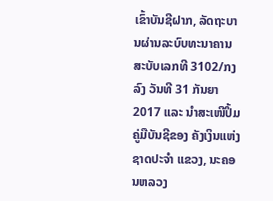ເຂົ້າບັນຊີຝາກ, ລັດຖະບານຜ່ານລະບົບທະນາຄານ ສະບັບເລກທີ 3102/ກງ ລົງ ວັນທີ 31 ກັນຍາ 2017 ແລະ ນຳສະເໜີປຶ້ມຄູ່ມືບັນຊີຂອງ ຄັງເງິນແຫ່ງ ຊາດປະຈຳ ແຂວງ, ນະຄອນຫລວງ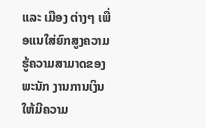ແລະ ເມືອງ ຕ່າງໆ ເພື່ອແນໃສ່ຍົກສູງຄວາມ ຮູ້ຄວາມສາມາດຂອງພະນັກ ງານການເງິນໃຫ້ມີຄວາມ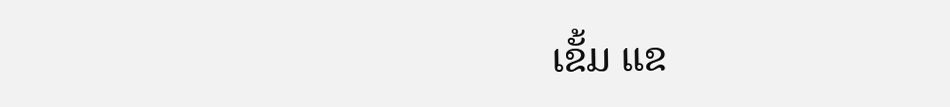ເຂັ້ມ ແຂ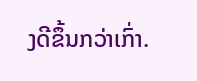ງດີຂຶ້ນກວ່າເກົ່າ.